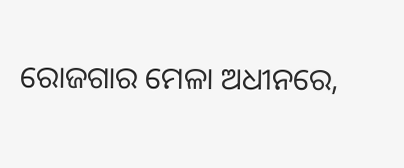ରୋଜଗାର ମେଳା ଅଧୀନରେ,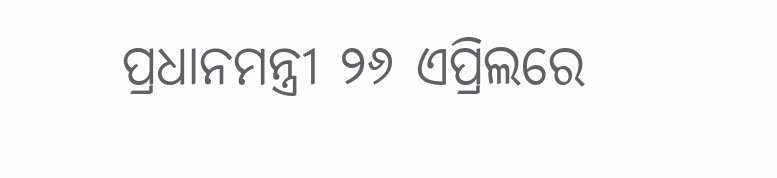ପ୍ରଧାନମନ୍ତ୍ରୀ ୨୬ ଏପ୍ରିଲରେ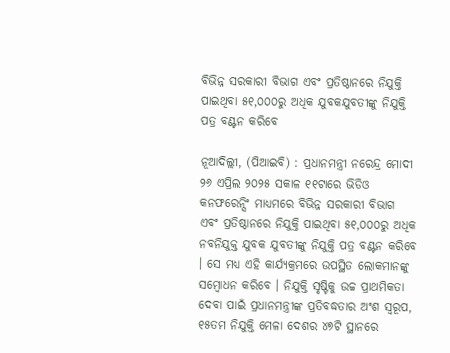ବିଭିନ୍ନ ସରକାରୀ ବିଭାଗ ଏବଂ ପ୍ରତିଷ୍ଠାନରେ ନିଯୁକ୍ତି ପାଇଥିବା ୫୧,୦୦୦ରୁ ଅଧିକ ଯୁବକଯୁବତୀଙ୍କୁ ନିଯୁକ୍ତି ପତ୍ର ବଣ୍ଟନ କରିବେ

ନୂଆଦିଲ୍ଲୀ, (ପିଆଇବି) : ପ୍ରଧାନମନ୍ତ୍ରୀ ନରେନ୍ଦ୍ର ମୋଦୀ ୨୬ ଏପ୍ରିଲ ୨୦୨୫ ସକାଳ ୧୧ଟାରେ ଭିଡିଓ କନଫରେନ୍ସିଂ ମାଧ୍ୟମରେ ବିଭିନ୍ନ ସରକାରୀ ବିଭାଗ ଏବଂ ପ୍ରତିଷ୍ଠାନରେ ନିଯୁକ୍ତି ପାଇଥିବା ୫୧,୦୦୦ରୁ ଅଧିକ ନବନିଯୁକ୍ତ ଯୁବକ ଯୁବତୀଙ୍କୁ ନିଯୁକ୍ତି ପତ୍ର ବଣ୍ଟନ କରିବେ । ସେ ମଧ୍ୟ ଏହି କାର୍ଯ୍ୟକ୍ରମରେ ଉପସ୍ଥିତ ଲୋକମାନଙ୍କୁ ସମ୍ବୋଧନ କରିବେ । ନିଯୁକ୍ତି ସୃଷ୍ଟିକୁ ଉଚ୍ଚ ପ୍ରାଥମିକତା ଦେବା ପାଇଁ ପ୍ରଧାନମନ୍ତ୍ରୀଙ୍କ ପ୍ରତିବଦ୍ଧତାର ଅଂଶ ସ୍ୱରୂପ, ୧୫ତମ ନିଯୁକ୍ତି ମେଳା ଦେଶର ୪୭ଟି ସ୍ଥାନରେ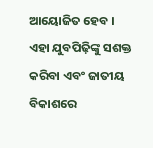ଆୟୋଜିତ ହେବ । ଏହା ଯୁବପିଢ଼ିଙ୍କୁ ସଶକ୍ତ କରିବା ଏବଂ ଜାତୀୟ ବିକାଶରେ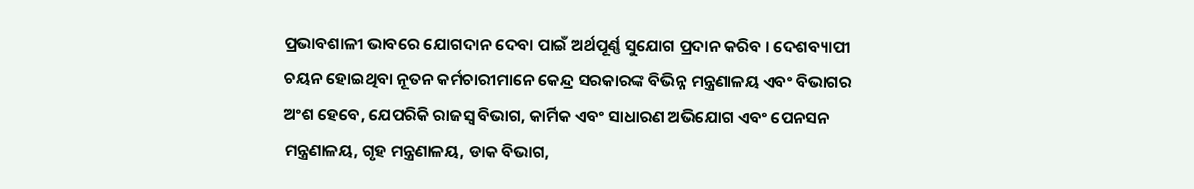ପ୍ରଭାବଶାଳୀ ଭାବରେ ଯୋଗଦାନ ଦେବା ପାଇଁ ଅର୍ଥପୂର୍ଣ୍ଣ ସୁଯୋଗ ପ୍ରଦାନ କରିବ । ଦେଶବ୍ୟାପୀ ଚୟନ ହୋଇଥିବା ନୂତନ କର୍ମଚାରୀମାନେ କେନ୍ଦ୍ର ସରକାରଙ୍କ ବିଭିନ୍ନ ମନ୍ତ୍ରଣାଳୟ ଏବଂ ବିଭାଗର ଅଂଶ ହେବେ, ଯେପରିକି ରାଜସ୍ୱ ବିଭାଗ, କାର୍ମିକ ଏବଂ ସାଧାରଣ ଅଭିଯୋଗ ଏବଂ ପେନସନ ମନ୍ତ୍ରଣାଳୟ, ଗୃହ ମନ୍ତ୍ରଣାଳୟ, ଡାକ ବିଭାଗ,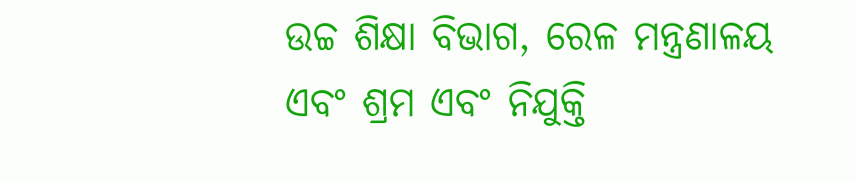ଉଚ୍ଚ ଶିକ୍ଷା ବିଭାଗ, ରେଳ ମନ୍ତ୍ରଣାଳୟ ଏବଂ ଶ୍ରମ ଏବଂ ନିଯୁକ୍ତି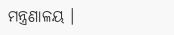ମନ୍ତ୍ରଣାଳୟ ।